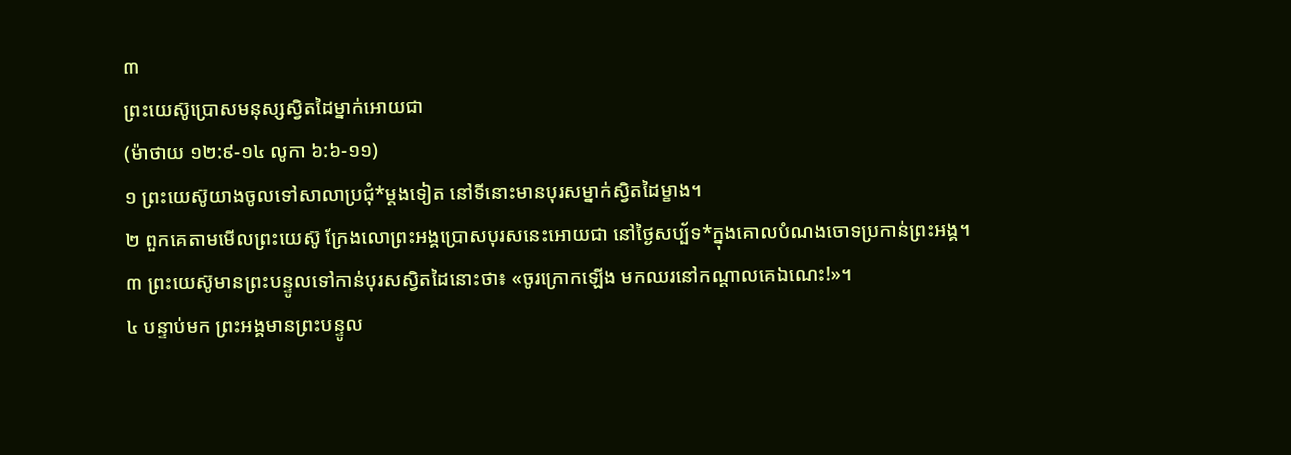៣
ព្រះយេស៊ូប្រោសមនុស្សស្វិតដៃម្នាក់អោយជា
(ម៉ាថាយ ១២:៩-១៤ លូកា ៦:៦-១១)
១ ព្រះយេស៊ូយាងចូលទៅសាលាប្រជុំ*ម្ដងទៀត នៅទីនោះមានបុរសម្នាក់ស្វិតដៃម្ខាង។
២ ពួកគេតាមមើលព្រះយេស៊ូ ក្រែងលោព្រះអង្គប្រោសបុរសនេះអោយជា នៅថ្ងៃសប្ប័ទ*ក្នុងគោលបំណងចោទប្រកាន់ព្រះអង្គ។
៣ ព្រះយេស៊ូមានព្រះបន្ទូលទៅកាន់បុរសស្វិតដៃនោះថា៖ «ចូរក្រោកឡើង មកឈរនៅកណ្ដាលគេឯណេះ!»។
៤ បន្ទាប់មក ព្រះអង្គមានព្រះបន្ទូល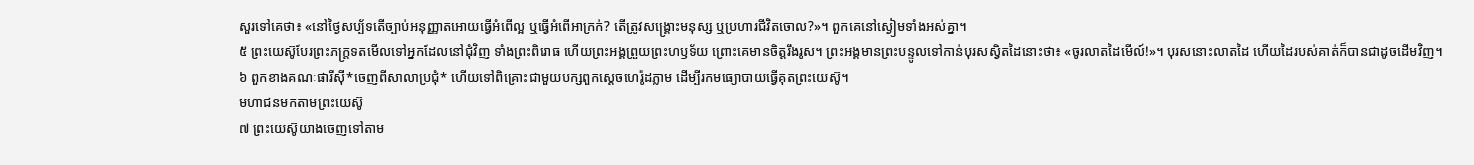សួរទៅគេថា៖ «នៅថ្ងៃសប្ប័ទតើច្បាប់អនុញ្ញាតអោយធ្វើអំពើល្អ ឬធ្វើអំពើអាក្រក់? តើត្រូវសង្គ្រោះមនុស្ស ឬប្រហារជីវិតចោល?»។ ពួកគេនៅស្ងៀមទាំងអស់គ្នា។
៥ ព្រះយេស៊ូបែរព្រះភក្ត្រទតមើលទៅអ្នកដែលនៅជុំវិញ ទាំងព្រះពិរោធ ហើយព្រះអង្គព្រួយព្រះហឫទ័យ ព្រោះគេមានចិត្តរឹងរូស។ ព្រះអង្គមានព្រះបន្ទូលទៅកាន់បុរសស្វិតដៃនោះថា៖ «ចូរលាតដៃមើល៍!»។ បុរសនោះលាតដៃ ហើយដៃរបស់គាត់ក៏បានជាដូចដើមវិញ។
៦ ពួកខាងគណៈផារីស៊ី*ចេញពីសាលាប្រជុំ* ហើយទៅពិគ្រោះជាមួយបក្សពួកស្ដេចហេរ៉ូដភ្លាម ដើម្បីរកមធ្យោបាយធ្វើគុតព្រះយេស៊ូ។
មហាជនមកតាមព្រះយេស៊ូ
៧ ព្រះយេស៊ូយាងចេញទៅតាម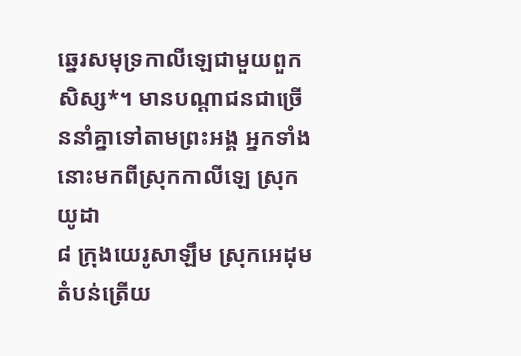ឆ្នេរសមុទ្រកាលីឡេជាមួយពួកសិស្ស*។ មានបណ្ដាជនជាច្រើននាំគ្នាទៅតាមព្រះអង្គ អ្នកទាំងនោះមកពីស្រុកកាលីឡេ ស្រុកយូដា
៨ ក្រុងយេរូសាឡឹម ស្រុកអេដុម តំបន់ត្រើយ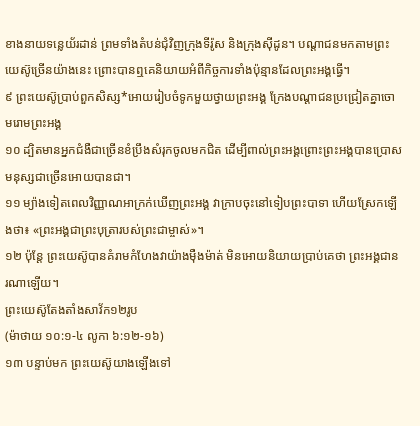ខាងនាយទន្លេយ័រដាន់ ព្រមទាំងតំបន់ជុំវិញក្រុងទីរ៉ូស និងក្រុងស៊ីដូន។ បណ្ដាជនមកតាមព្រះយេស៊ូច្រើនយ៉ាងនេះ ព្រោះបានឮគេនិយាយអំពីកិច្ចការទាំងប៉ុន្មានដែលព្រះអង្គធ្វើ។
៩ ព្រះយេស៊ូប្រាប់ពួកសិស្ស*អោយរៀបចំទូកមួយថ្វាយព្រះអង្គ ក្រែងបណ្ដាជនប្រជ្រៀតគ្នាចោមរោមព្រះអង្គ
១០ ដ្បិតមានអ្នកជំងឺជាច្រើនខំប្រឹងសំរុកចូលមកជិត ដើម្បីពាល់ព្រះអង្គព្រោះព្រះអង្គបានប្រោសមនុស្សជាច្រើនអោយបានជា។
១១ ម្យ៉ាងទៀតពេលវិញ្ញាណអាក្រក់ឃើញព្រះអង្គ វាក្រាបចុះនៅទៀបព្រះបាទា ហើយស្រែកឡើងថា៖ «ព្រះអង្គជាព្រះបុត្រារបស់ព្រះជាម្ចាស់»។
១២ ប៉ុន្តែ ព្រះយេស៊ូបានគំរាមកំហែងវាយ៉ាងម៉ឺងម៉ាត់ មិនអោយនិយាយប្រាប់គេថា ព្រះអង្គជានរណាឡើយ។
ព្រះយេស៊ូតែងតាំងសាវ័ក១២រូប
(ម៉ាថាយ ១០:១-៤ លូកា ៦:១២-១៦)
១៣ បន្ទាប់មក ព្រះយេស៊ូយាងឡើងទៅ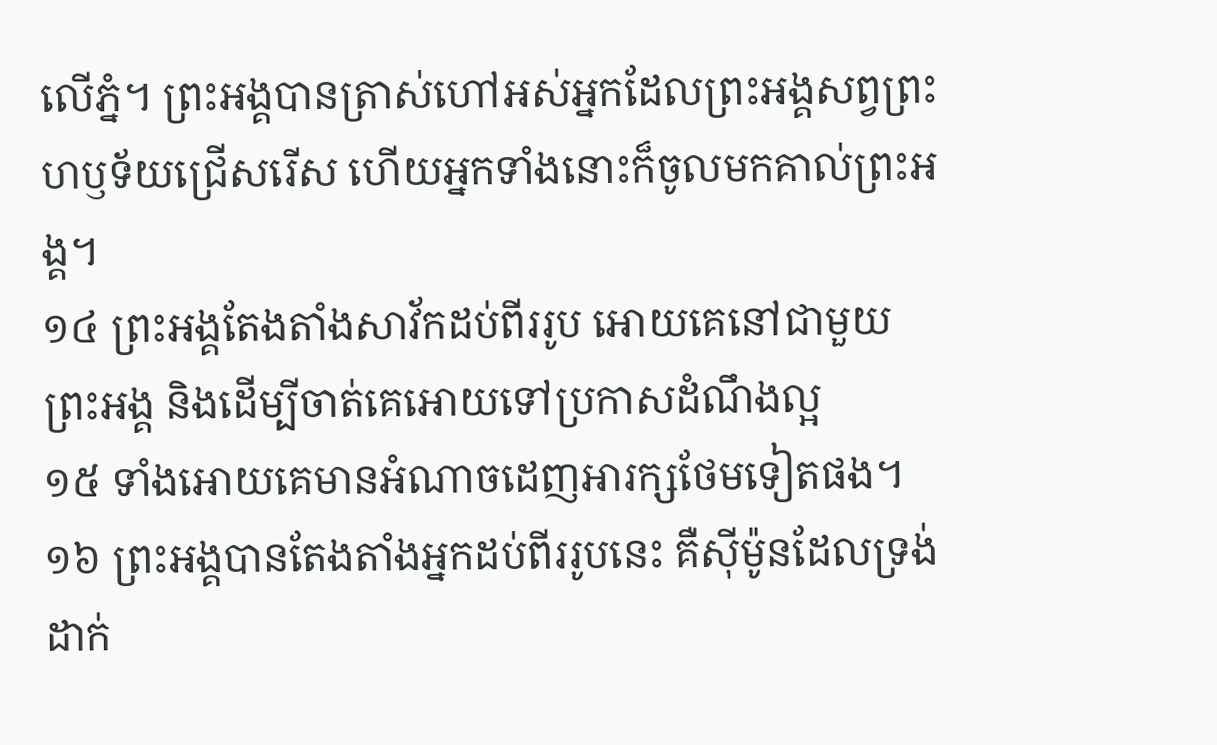លើភ្នំ។ ព្រះអង្គបានត្រាស់ហៅអស់អ្នកដែលព្រះអង្គសព្វព្រះហឫទ័យជ្រើសរើស ហើយអ្នកទាំងនោះក៏ចូលមកគាល់ព្រះអង្គ។
១៤ ព្រះអង្គតែងតាំងសាវ័កដប់ពីររូប អោយគេនៅជាមួយព្រះអង្គ និងដើម្បីចាត់គេអោយទៅប្រកាសដំណឹងល្អ
១៥ ទាំងអោយគេមានអំណាចដេញអារក្សថែមទៀតផង។
១៦ ព្រះអង្គបានតែងតាំងអ្នកដប់ពីររូបនេះ គឺស៊ីម៉ូនដែលទ្រង់ដាក់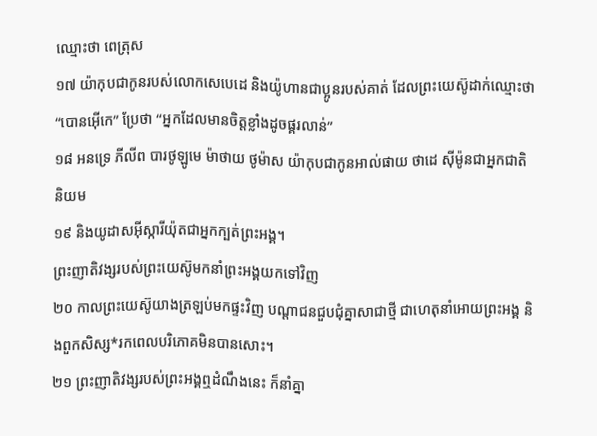ឈ្មោះថា ពេត្រុស
១៧ យ៉ាកុបជាកូនរបស់លោកសេបេដេ និងយ៉ូហានជាប្អូនរបស់គាត់ ដែលព្រះយេស៊ូដាក់ឈ្មោះថា “បោនអ៊ើកេ” ប្រែថា “អ្នកដែលមានចិត្តខ្លាំងដូចផ្គរលាន់”
១៨ អនទ្រេ ភីលីព បារថូឡូមេ ម៉ាថាយ ថូម៉ាស យ៉ាកុបជាកូនអាល់ផាយ ថាដេ ស៊ីម៉ូនជាអ្នកជាតិនិយម
១៩ និងយូដាសអ៊ីស្ការីយ៉ុតជាអ្នកក្បត់ព្រះអង្គ។
ព្រះញាតិវង្សរបស់ព្រះយេស៊ូមកនាំព្រះអង្គយកទៅវិញ
២០ កាលព្រះយេស៊ូយាងត្រឡប់មកផ្ទះវិញ បណ្ដាជនជួបជុំគ្នាសាជាថ្មី ជាហេតុនាំអោយព្រះអង្គ និងពួកសិស្ស*រកពេលបរិភោគមិនបានសោះ។
២១ ព្រះញាតិវង្សរបស់ព្រះអង្គឮដំណឹងនេះ ក៏នាំគ្នា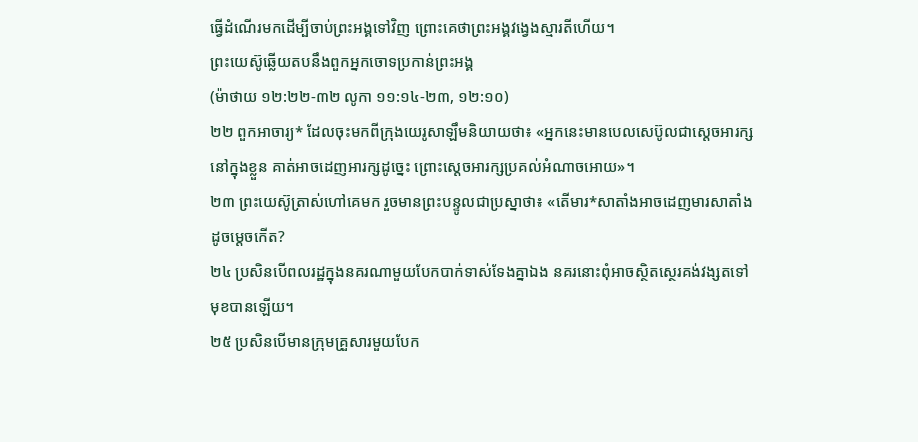ធ្វើដំណើរមកដើម្បីចាប់ព្រះអង្គទៅវិញ ព្រោះគេថាព្រះអង្គវង្វេងស្មារតីហើយ។
ព្រះយេស៊ូឆ្លើយតបនឹងពួកអ្នកចោទប្រកាន់ព្រះអង្គ
(ម៉ាថាយ ១២:២២-៣២ លូកា ១១:១៤-២៣, ១២:១០)
២២ ពួកអាចារ្យ* ដែលចុះមកពីក្រុងយេរូសាឡឹមនិយាយថា៖ «អ្នកនេះមានបេលសេប៊ូលជាស្ដេចអារក្សនៅក្នុងខ្លួន គាត់អាចដេញអារក្សដូច្នេះ ព្រោះស្ដេចអារក្សប្រគល់អំណាចអោយ»។
២៣ ព្រះយេស៊ូត្រាស់ហៅគេមក រួចមានព្រះបន្ទូលជាប្រស្នាថា៖ «តើមារ*សាតាំងអាចដេញមារសាតាំងដូចម្ដេចកើត?
២៤ ប្រសិនបើពលរដ្ឋក្នុងនគរណាមួយបែកបាក់ទាស់ទែងគ្នាឯង នគរនោះពុំអាចស្ថិតស្ថេរគង់វង្សតទៅមុខបានឡើយ។
២៥ ប្រសិនបើមានក្រុមគ្រួសារមួយបែក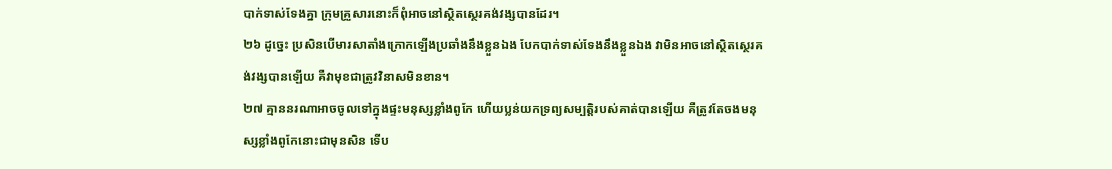បាក់ទាស់ទែងគ្នា ក្រុមគ្រួសារនោះក៏ពុំអាចនៅស្ថិតស្ថេរគង់វង្សបានដែរ។
២៦ ដូច្នេះ ប្រសិនបើមារសាតាំងក្រោកឡើងប្រឆាំងនឹងខ្លួនឯង បែកបាក់ទាស់ទែងនឹងខ្លួនឯង វាមិនអាចនៅស្ថិតស្ថេរគង់វង្សបានឡើយ គឺវាមុខជាត្រូវវិនាសមិនខាន។
២៧ គ្មាននរណាអាចចូលទៅក្នុងផ្ទះមនុស្សខ្លាំងពូកែ ហើយប្លន់យកទ្រព្យសម្បត្តិរបស់គាត់បានឡើយ គឺត្រូវតែចងមនុស្សខ្លាំងពូកែនោះជាមុនសិន ទើប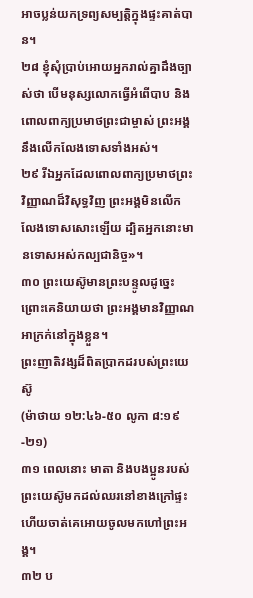អាចប្លន់យកទ្រព្យសម្បត្តិក្នុងផ្ទះគាត់បាន។
២៨ ខ្ញុំសុំប្រាប់អោយអ្នករាល់គ្នាដឹងច្បាស់ថា បើមនុស្សលោកធ្វើអំពើបាប និងពោលពាក្យប្រមាថព្រះជាម្ចាស់ ព្រះអង្គនឹងលើកលែងទោសទាំងអស់។
២៩ រីឯអ្នកដែលពោលពាក្យប្រមាថព្រះវិញ្ញាណដ៏វិសុទ្ធវិញ ព្រះអង្គមិនលើកលែងទោសសោះឡើយ ដ្បិតអ្នកនោះមានទោសអស់កល្បជានិច្ច»។
៣០ ព្រះយេស៊ូមានព្រះបន្ទូលដូច្នេះ ព្រោះគេនិយាយថា ព្រះអង្គមានវិញ្ញាណអាក្រក់នៅក្នុងខ្លួន។
ព្រះញាតិវង្សដ៏ពិតប្រាកដរបស់ព្រះយេស៊ូ
(ម៉ាថាយ ១២:៤៦-៥០ លូកា ៨:១៩-២១)
៣១ ពេលនោះ មាតា និងបងប្អូនរបស់ព្រះយេស៊ូមកដល់ឈរនៅខាងក្រៅផ្ទះ ហើយចាត់គេអោយចូលមកហៅព្រះអង្គ។
៣២ ប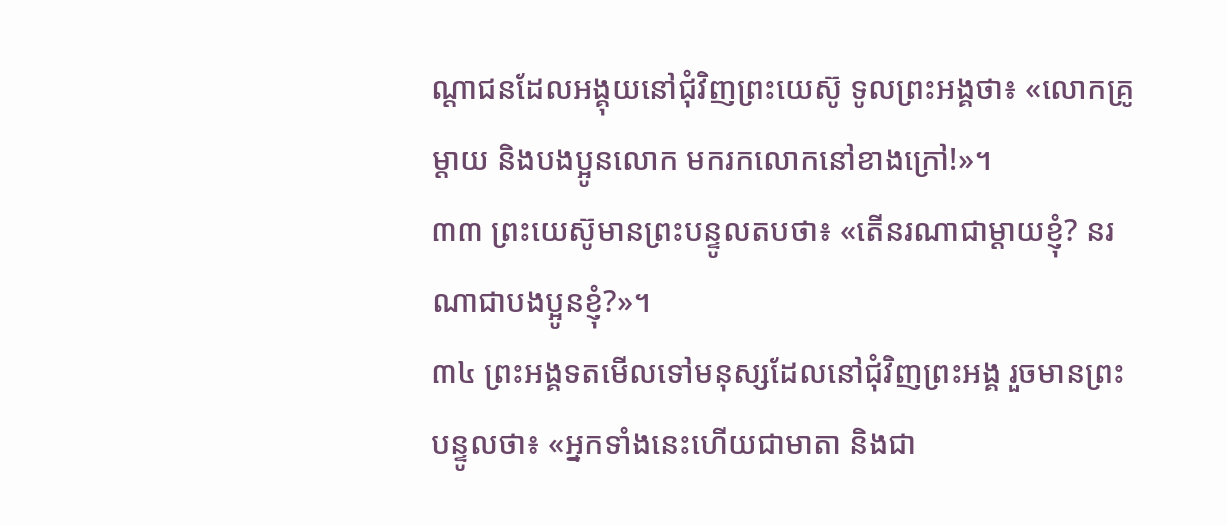ណ្ដាជនដែលអង្គុយនៅជុំវិញព្រះយេស៊ូ ទូលព្រះអង្គថា៖ «លោកគ្រូ ម្ដាយ និងបងប្អូនលោក មករកលោកនៅខាងក្រៅ!»។
៣៣ ព្រះយេស៊ូមានព្រះបន្ទូលតបថា៖ «តើនរណាជាម្ដាយខ្ញុំ? នរណាជាបងប្អូនខ្ញុំ?»។
៣៤ ព្រះអង្គទតមើលទៅមនុស្សដែលនៅជុំវិញព្រះអង្គ រួចមានព្រះបន្ទូលថា៖ «អ្នកទាំងនេះហើយជាមាតា និងជា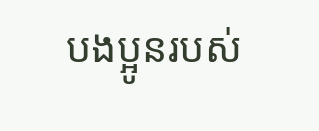បងប្អូនរបស់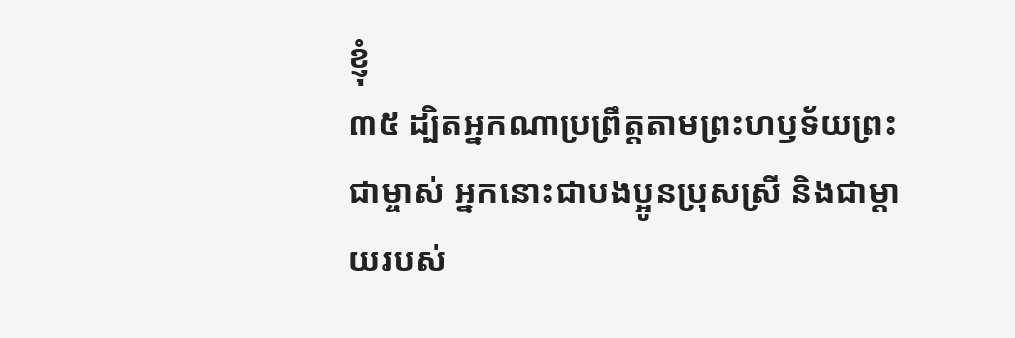ខ្ញុំ
៣៥ ដ្បិតអ្នកណាប្រព្រឹត្តតាមព្រះហឫទ័យព្រះជាម្ចាស់ អ្នកនោះជាបងប្អូនប្រុសស្រី និងជាម្ដាយរបស់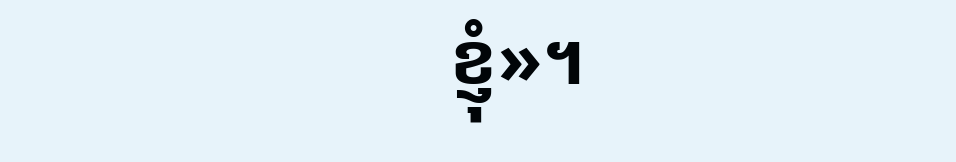ខ្ញុំ»។